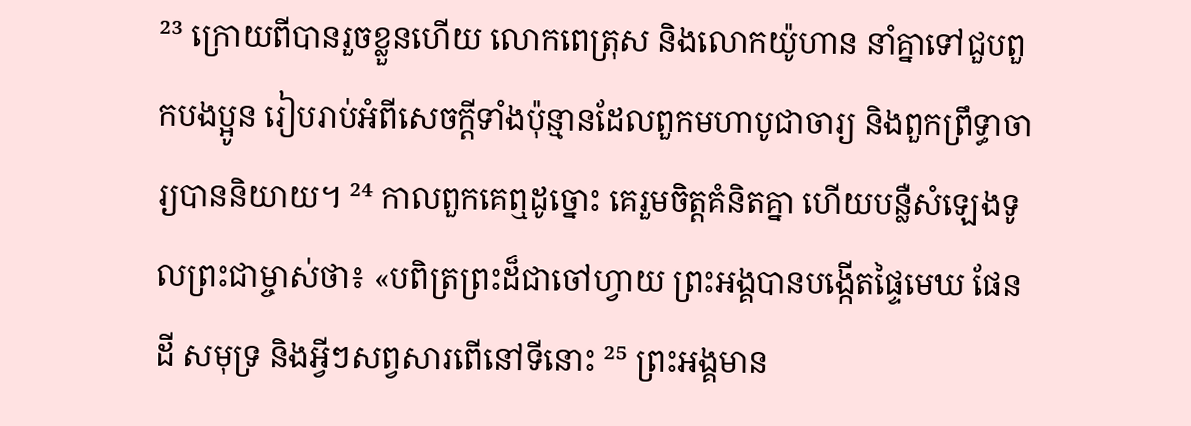²³ ក្រោយពីបានរួចខ្លួនហើយ លោកពេត្រុស និងលោកយ៉ូហាន នាំគ្នាទៅជួបពួកបងប្អូន រៀបរាប់អំពីសេចក្ដីទាំងប៉ុន្មានដែលពួកមហាបូជាចារ្យ និងពួកព្រឹទ្ធាចារ្យបាននិយាយ។ ²⁴ កាលពួកគេឮដូច្នោះ គេរួមចិត្តគំនិតគ្នា ហើយបន្លឺសំឡេងទូលព្រះជាម្ចាស់ថា៖ «បពិត្រព្រះដ៏ជាចៅហ្វាយ ព្រះអង្គបានបង្កើតផ្ទៃមេឃ ផែនដី សមុទ្រ និងអ្វីៗសព្វសារពើនៅទីនោះ ²⁵ ព្រះអង្គមាន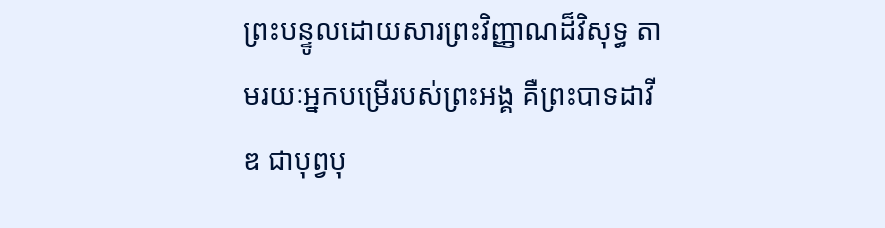ព្រះបន្ទូលដោយសារព្រះវិញ្ញាណដ៏វិសុទ្ធ តាមរយៈអ្នកបម្រើរបស់ព្រះអង្គ គឺព្រះបាទដាវីឌ ជាបុព្វបុ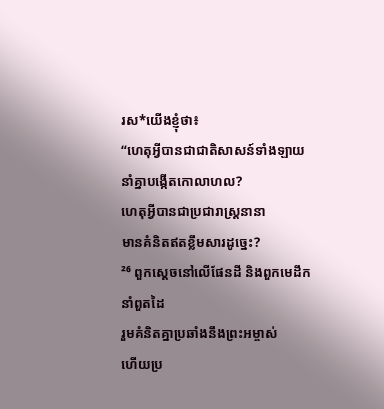រស*យើងខ្ញុំថា៖
“ហេតុអ្វីបានជាជាតិសាសន៍ទាំងឡាយ
នាំគ្នាបង្កើតកោលាហល?
ហេតុអ្វីបានជាប្រជារាស្ដ្រនានា
មានគំនិតឥតខ្លឹមសារដូច្នេះ?
²⁶ ពួកស្ដេចនៅលើផែនដី និងពួកមេដឹកនាំពួតដៃ
រួមគំនិតគ្នាប្រឆាំងនឹងព្រះអម្ចាស់
ហើយប្រ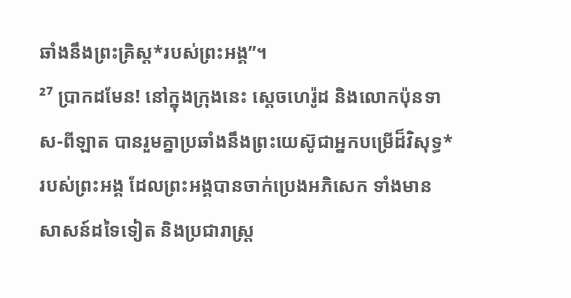ឆាំងនឹងព្រះគ្រិស្ត*របស់ព្រះអង្គ”។
²⁷ ប្រាកដមែន! នៅក្នុងក្រុងនេះ ស្ដេចហេរ៉ូដ និងលោកប៉ុនទាស-ពីឡាត បានរួមគ្នាប្រឆាំងនឹងព្រះយេស៊ូជាអ្នកបម្រើដ៏វិសុទ្ធ*របស់ព្រះអង្គ ដែលព្រះអង្គបានចាក់ប្រេងអភិសេក ទាំងមានសាសន៍ដទៃទៀត និងប្រជារាស្ត្រ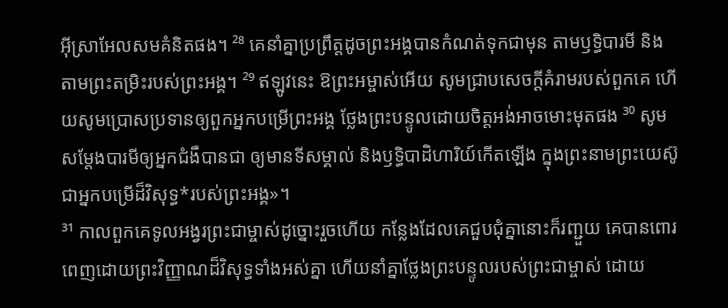អ៊ីស្រាអែលសមគំនិតផង។ ²⁸ គេនាំគ្នាប្រព្រឹត្តដូចព្រះអង្គបានកំណត់ទុកជាមុន តាមឫទ្ធិបារមី និងតាមព្រះតម្រិះរបស់ព្រះអង្គ។ ²⁹ ឥឡូវនេះ ឱព្រះអម្ចាស់អើយ សូមជ្រាបសេចក្ដីគំរាមរបស់ពួកគេ ហើយសូមប្រោសប្រទានឲ្យពួកអ្នកបម្រើព្រះអង្គ ថ្លែងព្រះបន្ទូលដោយចិត្តអង់អាចមោះមុតផង ³⁰ សូមសម្តែងបារមីឲ្យអ្នកជំងឺបានជា ឲ្យមានទីសម្គាល់ និងឫទ្ធិបាដិហារិយ៍កើតឡើង ក្នុងព្រះនាមព្រះយេស៊ូ ជាអ្នកបម្រើដ៏វិសុទ្ធ*របស់ព្រះអង្គ»។
³¹ កាលពួកគេទូលអង្វរព្រះជាម្ចាស់ដូច្នោះរួចហើយ កន្លែងដែលគេជួបជុំគ្នានោះក៏រញ្ជួយ គេបានពោរពេញដោយព្រះវិញ្ញាណដ៏វិសុទ្ធទាំងអស់គ្នា ហើយនាំគ្នាថ្លែងព្រះបន្ទូលរបស់ព្រះជាម្ចាស់ ដោយ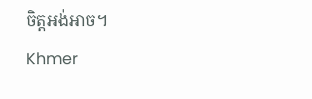ចិត្តអង់អាច។
Khmer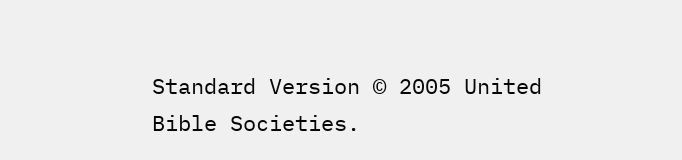Standard Version © 2005 United Bible Societies.